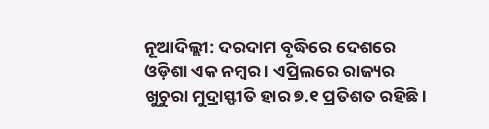ନୂଆଦିଲ୍ଲୀ: ଦରଦାମ ବୃଦ୍ଧିରେ ଦେଶରେ ଓଡ଼ିଶା ଏକ ନମ୍ବର । ଏପ୍ରିଲରେ ରାଜ୍ୟର ଖୁଚୁରା ମୁଦ୍ରାସ୍ଫୀତି ହାର ୭.୧ ପ୍ରତିଶତ ରହିଛି ।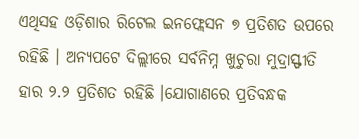ଏଥିସହ ଓଡ଼ିଶାର ରିଟେଲ ଇନଫ୍ଲେସନ ୭ ପ୍ରତିଶତ ଉପରେ ରହିଛି । ଅନ୍ୟପଟେ ଦିଲ୍ଲୀରେ ସର୍ବନିମ୍ନ ଖୁଚୁରା ମୁଦ୍ରାସ୍ଫୀତି ହାର ୨.୨ ପ୍ରତିଶତ ରହିଛି ।ଯୋଗାଣରେ ପ୍ରତିବନ୍ଧକ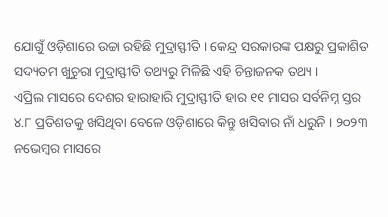ଯୋଗୁଁ ଓଡ଼ିଶାରେ ଉଚ୍ଚା ରହିଛି ମୁଦ୍ରାସ୍ଫୀତି । କେନ୍ଦ୍ର ସରକାରଙ୍କ ପକ୍ଷରୁ ପ୍ରକାଶିତ ସଦ୍ୟତମ ଖୁଚୁରା ମୁଦ୍ରାସ୍ଫୀତି ତଥ୍ୟରୁ ମିଳିଛି ଏହି ଚିନ୍ତାଜନକ ତଥ୍ୟ ।
ଏପ୍ରିଲ ମାସରେ ଦେଶର ହାରାହାରି ମୁଦ୍ରାସ୍ଫୀତି ହାର ୧୧ ମାସର ସର୍ବନିମ୍ନ ସ୍ତର ୪.୮ ପ୍ରତିଶତକୁ ଖସିଥିବା ବେଳେ ଓଡ଼ିଶାରେ କିନ୍ତୁ ଖସିବାର ନାଁ ଧରୁନି । ୨୦୨୩ ନଭେମ୍ବର ମାସରେ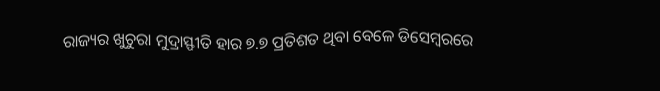ରାଜ୍ୟର ଖୁଚୁରା ମୁଦ୍ରାସ୍ଫୀତି ହାର ୭.୭ ପ୍ରତିଶତ ଥିବା ବେଳେ ଡିସେମ୍ବରରେ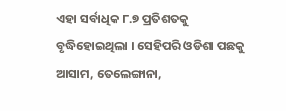ଏହା ସର୍ବାଧିକ ୮.୭ ପ୍ରତିଶତକୁ ବୃଦ୍ଧିହୋଇଥିଲା । ସେହିପରି ଓଡିଶା ପଛକୁ ଆସାମ, ତେଲେଙ୍ଗାନା,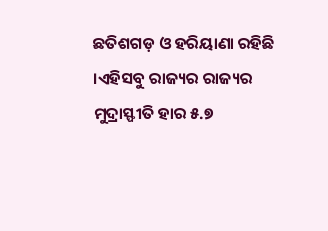ଛତିଶଗଡ଼ ଓ ହରିୟାଣା ରହିଛି ।ଏହିସବୁ ରାଜ୍ୟର ରାଜ୍ୟର ମୁଦ୍ରାସ୍ଫୀତି ହାର ୫.୭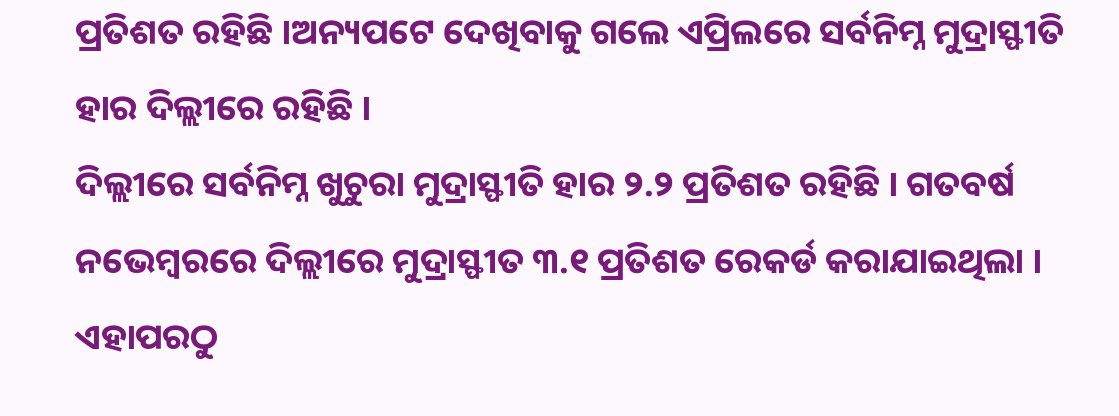ପ୍ରତିଶତ ରହିଛି ।ଅନ୍ୟପଟେ ଦେଖିବାକୁ ଗଲେ ଏପ୍ରିଲରେ ସର୍ବନିମ୍ନ ମୁଦ୍ରାସ୍ଫୀତି ହାର ଦିଲ୍ଲୀରେ ରହିଛି ।
ଦିଲ୍ଲୀରେ ସର୍ବନିମ୍ନ ଖୁଚୁରା ମୁଦ୍ରାସ୍ଫୀତି ହାର ୨.୨ ପ୍ରତିଶତ ରହିଛି । ଗତବର୍ଷ ନଭେମ୍ବରରେ ଦିଲ୍ଲୀରେ ମୁଦ୍ରାସ୍ଫୀତ ୩.୧ ପ୍ରତିଶତ ରେକର୍ଡ କରାଯାଇଥିଲା । ଏହାପରଠୁ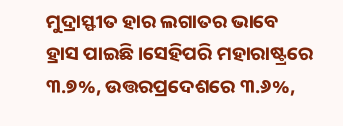ମୁଦ୍ରାସ୍ଫୀତ ହାର ଲଗାତର ଭାବେ ହ୍ରାସ ପାଇଛି ।ସେହିପରି ମହାରାଷ୍ଟ୍ରରେ ୩.୭%, ଉତ୍ତରପ୍ରଦେଶରେ ୩.୬%,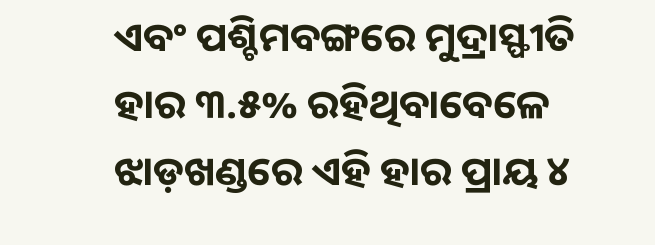ଏବଂ ପଶ୍ଚିମବଙ୍ଗରେ ମୁଦ୍ରାସ୍ଫୀତି ହାର ୩.୫% ରହିଥିବାବେଳେ ଝାଡ଼ଖଣ୍ଡରେ ଏହି ହାର ପ୍ରାୟ ୪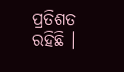ପ୍ରତିଶତ ରହିଛି ।